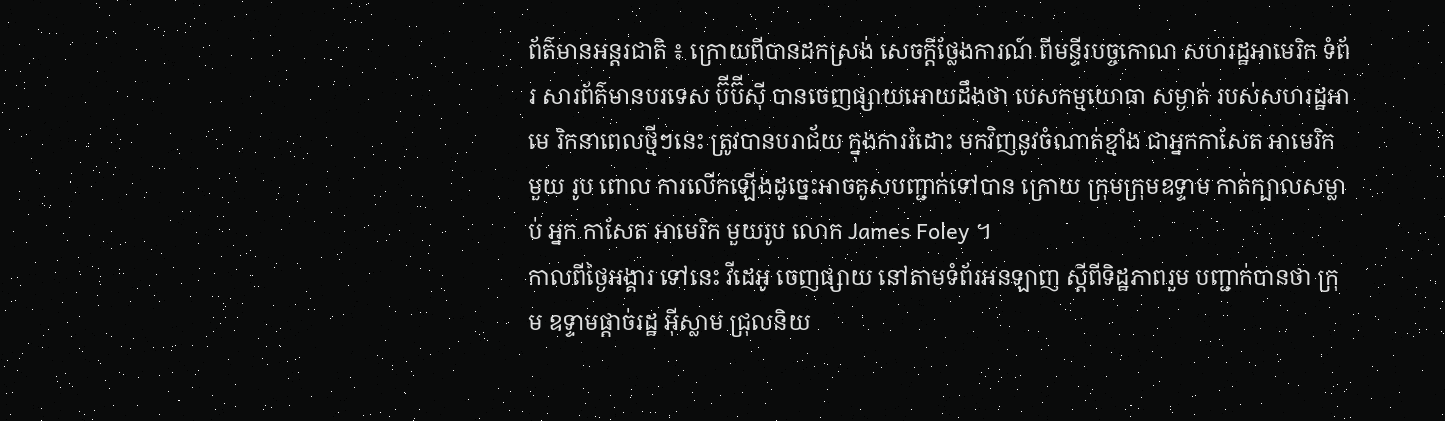ព័ត៌មានអន្តរជាតិ ៖ ក្រោយពីបានដកស្រង់ សេចក្តីថ្លែងការណ៍ ពីមន្ទីរបច្ចកោណ សហរដ្ឋអាមេរិក ទំព័រ សារព័ត៌មានបរទេស ប៊ីប៊ីស៊ី បានចេញផ្សាយអោយដឹងថា បេសកម្មយោធា សម្ងាត់ របស់សហរដ្ឋអាមេ រិកនាពេលថ្មីៗនេះ ត្រូវបានបរាជ័យ ក្នុងការរំដោះ មកវិញនូវចំណាត់ខ្មាំង ជាអ្នកកាសែត អាមេរិក មួយ រូប ពោល ការលើកឡើងដូច្នេះអាចគូសបញ្ជាក់ទៅបាន ក្រោយ ក្រុមក្រុមឧទ្ទាម កាត់ក្បាលសម្លាប់ អ្នក កាសែត អាមេរិក មួយរូប លោក James Foley ។
កាលពីថ្ងៃអង្គារ ទៅនេះ វីដេអូ ចេញផ្សាយ នៅតាមទំព័រអនឡាញ ស្តីពីទិដ្ឋភាពរួម បញ្ជាក់បានថា ក្រុម ឧទ្ទាមផ្តាច់រដ្ឋ អ៊ីស្លាម ជ្រុលនិយ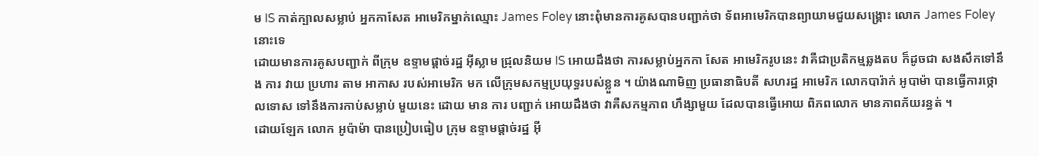ម IS កាត់ក្បាលសម្លាប់ អ្នកកាសែត អាមេរិកម្នាក់ឈ្មោះ James Foley នោះពុំមានការគូសបានបញ្ជាក់ថា ទ័ពអាមេរិកបានព្យាយាមជួយសង្គ្រោះ លោក James Foley នោះទេ
ដោយមានការគូសបញ្ជាក់ ពីក្រុម ឧទ្ទាមផ្តាច់រដ្ឋ អ៊ីស្លាម ជ្រុលនិយម IS អោយដឹងថា ការសម្លាប់អ្នកកា សែត អាមេរិករូបនេះ វាគឺជាប្រតិកម្មឆ្លងតប ក៏ដូចជា សងសឹកទៅនឹង ការ វាយ ប្រហារ តាម អាកាស របស់អាមេរិក មក លើក្រុមសកម្មប្រយុទ្ធរបស់ខ្លួន ។ យ៉ាងណាមិញ ប្រធានាធិបតី សហរដ្ឋ អាមេរិក លោកបារ៉ាក់ អូបាម៉ា បានធ្វើការថ្កោលទោស ទៅនឹងការកាប់សម្លាប់ មួយនេះ ដោយ មាន ការ បញ្ជាក់ អោយដឹងថា វាគឺសកម្មភាព ហឹង្សាមួយ ដែលបានធ្វើអោយ ពិភពលោក មានភាពភ័យរន្ធត់ ។
ដោយឡែក លោក អូប៉ាម៉ា បានប្រៀបធៀប ក្រុម ឧទ្ទាមផ្តាច់រដ្ឋ អ៊ី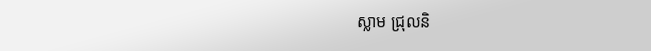ស្លាម ជ្រុលនិ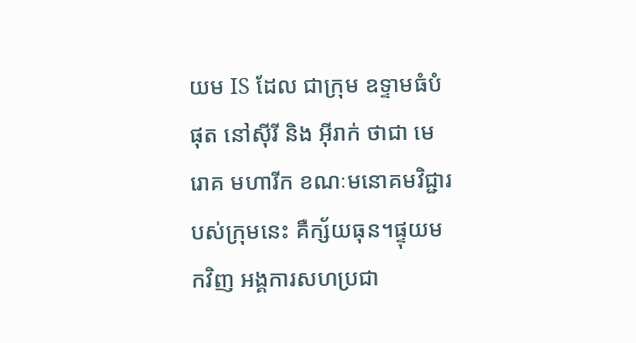យម IS ដែល ជាក្រុម ឧទ្ទាមធំបំផុត នៅស៊ីរី និង អ៊ីរាក់ ថាជា មេរោគ មហារីក ខណៈមនោគមវិជ្ជារបស់ក្រុមនេះ គឺក្ស័យធុន។ផ្ទុយមកវិញ អង្គការសហប្រជា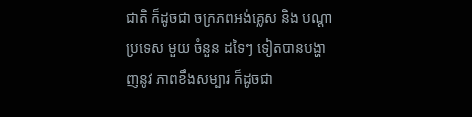ជាតិ ក៏ដូចជា ចក្រភពអង់គ្លេស និង បណ្តា ប្រទេស មួយ ចំនួន ដទៃៗ ទៀតបានបង្ហាញនូវ ភាពខឹងសម្បារ ក៏ដូចជា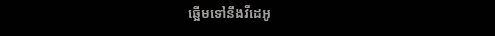ឆ្អើមទៅនឹងវីដេអូ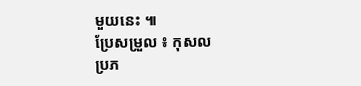មួយនេះ ៕
ប្រែសម្រួល ៖ កុសល
ប្រភ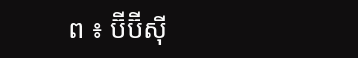ព ៖ ប៊ីប៊ីស៊ី